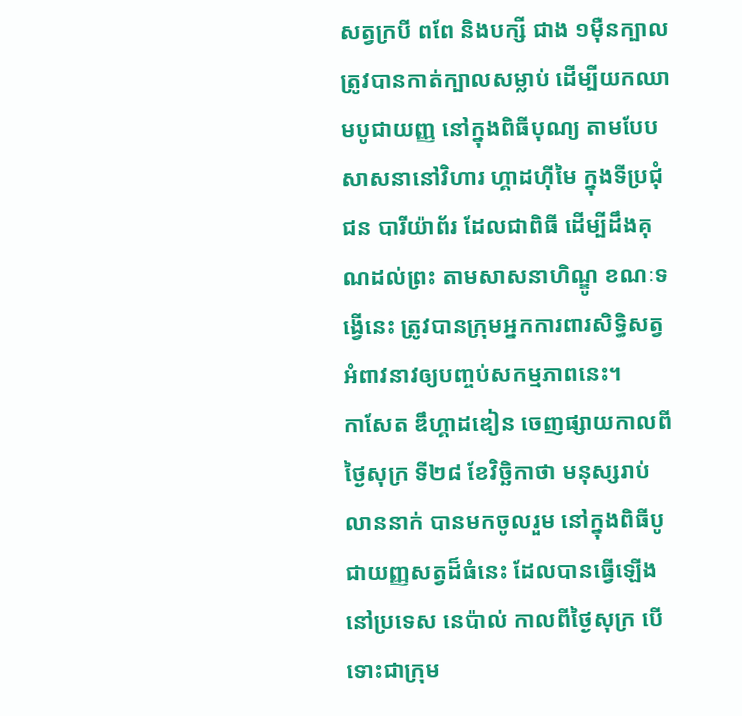សត្វក្របី ពពែ និងបក្សី ជាង ១ម៉ឺនក្បាល ត្រូវបានកាត់ក្បាលសម្លាប់ ដើម្បីយកឈាមបូជាយញ្ញ នៅក្នុងពិធីបុណ្យ តាមបែបសាសនានៅវិហារ ហ្គាដហ៊ីមៃ ក្នុងទីប្រជុំជន បារីយ៉ាព័រ ដែលជាពិធី ដើម្បីដឹងគុណដល់ព្រះ តាមសាសនាហិណ្ឌូ ខណៈទង្វើនេះ ត្រូវបានក្រុមអ្នកការពារសិទ្ធិសត្វ អំពាវនាវឲ្យបញ្ចប់សកម្មភាពនេះ។
កាសែត ឌឹហ្គាដឌៀន ចេញផ្សាយកាលពីថ្ងៃសុក្រ ទី២៨ ខែវិច្ឆិកាថា មនុស្សរាប់លាននាក់ បានមកចូលរួម នៅក្នុងពិធីបូជាយញ្ញសត្វដ៏ធំនេះ ដែលបានធ្វើឡើងនៅប្រទេស នេប៉ាល់ កាលពីថ្ងៃសុក្រ បើទោះជាក្រុម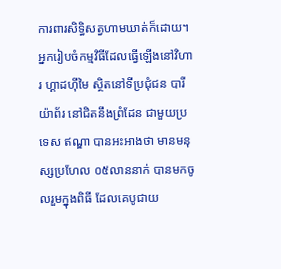ការពារសិទ្ធិសត្វហាមឃាត់ក៏ដោយ។
អ្នករៀបចំកម្មវិធីដែលធ្វើឡើងនៅវិហារ ហ្គាដហ៊ីមៃ ស្ថិតនៅទីប្រជុំជន បារីយ៉ាព័រ នៅជិតនឹងព្រំដែន ជាមួយប្រទេស ឥណ្ឌា បានអះអាងថា មានមនុស្សប្រហែល ០៥លាននាក់ បានមកចូលរួមក្នុងពិធី ដែលគេបូជាយ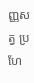ញ្ញសត្វ ប្រហែ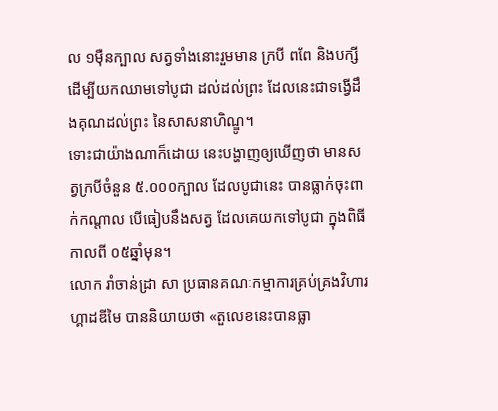ល ១ម៉ឺនក្បាល សត្វទាំងនោះរួមមាន ក្របី ពពែ និងបក្សី ដើម្បីយកឈាមទៅបូជា ដល់ដល់ព្រះ ដែលនេះជាទង្វើដឹងគុណដល់ព្រះ នៃសាសនាហិណ្ឌូ។
ទោះជាយ៉ាងណាក៏ដោយ នេះបង្ហាញឲ្យឃើញថា មានសត្វក្របីចំនួន ៥.០០០ក្បាល ដែលបូជានេះ បានធ្លាក់ចុះពាក់កណ្តាល បើធៀបនឹងសត្វ ដែលគេយកទៅបូជា ក្នុងពិធី កាលពី ០៥ឆ្នាំមុន។
លោក រាំចាន់ដ្រា សា ប្រធានគណៈកម្មាការគ្រប់គ្រងវិហារ ហ្គាដឌីមៃ បាននិយាយថា «តួលេខនេះបានធ្លា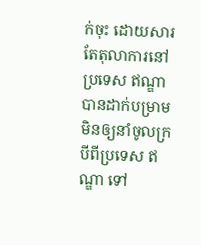ក់ចុះ ដោយសារតែតុលាការនៅប្រទេស ឥណ្ឌា បានដាក់បម្រាម មិនឲ្យនាំចូលក្របីពីប្រទេស ឥណ្ឌា ទៅ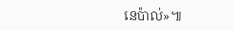នេប៉ាល់»៕